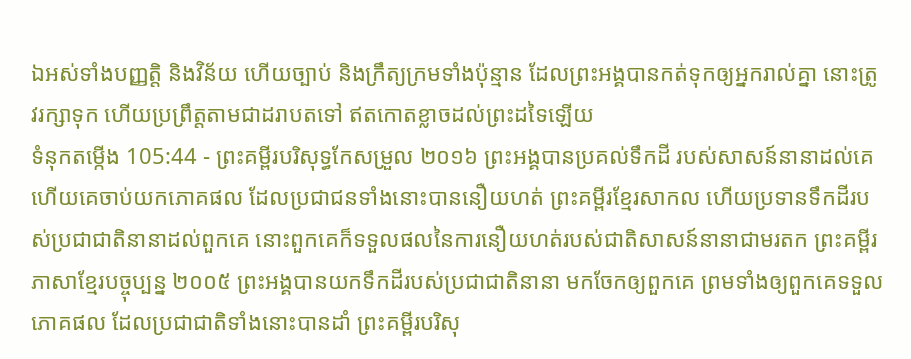ឯអស់ទាំងបញ្ញត្តិ និងវិន័យ ហើយច្បាប់ និងក្រឹត្យក្រមទាំងប៉ុន្មាន ដែលព្រះអង្គបានកត់ទុកឲ្យអ្នករាល់គ្នា នោះត្រូវរក្សាទុក ហើយប្រព្រឹត្តតាមជាដរាបតទៅ ឥតកោតខ្លាចដល់ព្រះដទៃឡើយ
ទំនុកតម្កើង 105:44 - ព្រះគម្ពីរបរិសុទ្ធកែសម្រួល ២០១៦ ព្រះអង្គបានប្រគល់ទឹកដី របស់សាសន៍នានាដល់គេ ហើយគេចាប់យកភោគផល ដែលប្រជាជនទាំងនោះបាននឿយហត់ ព្រះគម្ពីរខ្មែរសាកល ហើយប្រទានទឹកដីរបស់ប្រជាជាតិនានាដល់ពួកគេ នោះពួកគេក៏ទទួលផលនៃការនឿយហត់របស់ជាតិសាសន៍នានាជាមរតក ព្រះគម្ពីរភាសាខ្មែរបច្ចុប្បន្ន ២០០៥ ព្រះអង្គបានយកទឹកដីរបស់ប្រជាជាតិនានា មកចែកឲ្យពួកគេ ព្រមទាំងឲ្យពួកគេទទួលភោគផល ដែលប្រជាជាតិទាំងនោះបានដាំ ព្រះគម្ពីរបរិសុ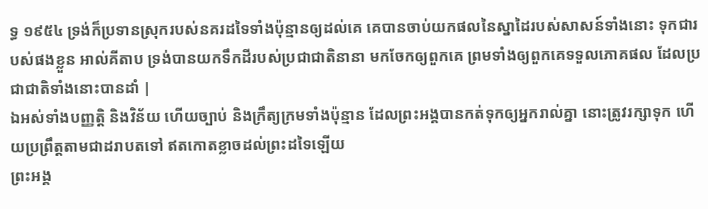ទ្ធ ១៩៥៤ ទ្រង់ក៏ប្រទានស្រុករបស់នគរដទៃទាំងប៉ុន្មានឲ្យដល់គេ គេបានចាប់យកផលនៃស្នាដៃរបស់សាសន៍ទាំងនោះ ទុកជារបស់ផងខ្លួន អាល់គីតាប ទ្រង់បានយកទឹកដីរបស់ប្រជាជាតិនានា មកចែកឲ្យពួកគេ ព្រមទាំងឲ្យពួកគេទទួលភោគផល ដែលប្រជាជាតិទាំងនោះបានដាំ |
ឯអស់ទាំងបញ្ញត្តិ និងវិន័យ ហើយច្បាប់ និងក្រឹត្យក្រមទាំងប៉ុន្មាន ដែលព្រះអង្គបានកត់ទុកឲ្យអ្នករាល់គ្នា នោះត្រូវរក្សាទុក ហើយប្រព្រឹត្តតាមជាដរាបតទៅ ឥតកោតខ្លាចដល់ព្រះដទៃឡើយ
ព្រះអង្គ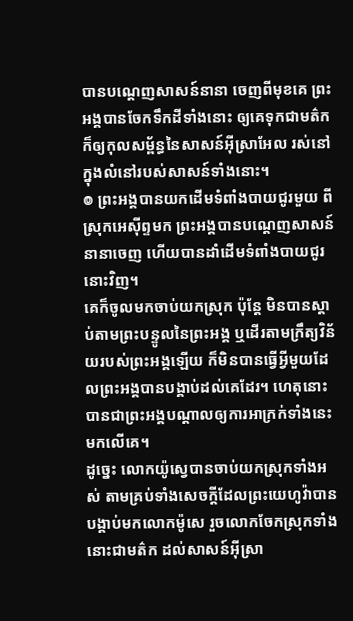បានបណ្តេញសាសន៍នានា ចេញពីមុខគេ ព្រះអង្គបានចែកទឹកដីទាំងនោះ ឲ្យគេទុកជាមត៌ក ក៏ឲ្យកុលសម្ព័ន្ធនៃសាសន៍អ៊ីស្រាអែល រស់នៅក្នុងលំនៅរបស់សាសន៍ទាំងនោះ។
៙ ព្រះអង្គបានយកដើមទំពាំងបាយជូរមួយ ពីស្រុកអេស៊ីព្ទមក ព្រះអង្គបានបណ្តេញសាសន៍នានាចេញ ហើយបានដាំដើមទំពាំងបាយជូរនោះវិញ។
គេក៏ចូលមកចាប់យកស្រុក ប៉ុន្តែ មិនបានស្តាប់តាមព្រះបន្ទូលនៃព្រះអង្គ ឬដើរតាមក្រឹត្យវិន័យរបស់ព្រះអង្គឡើយ ក៏មិនបានធ្វើអ្វីមួយដែលព្រះអង្គបានបង្គាប់ដល់គេដែរ។ ហេតុនោះបានជាព្រះអង្គបណ្ដាលឲ្យការអាក្រក់ទាំងនេះមកលើគេ។
ដូច្នេះ លោកយ៉ូស្វេបានចាប់យកស្រុកទាំងអស់ តាមគ្រប់ទាំងសេចក្ដីដែលព្រះយេហូវ៉ាបានបង្គាប់មកលោកម៉ូសេ រួចលោកចែកស្រុកទាំងនោះជាមត៌ក ដល់សាសន៍អ៊ីស្រា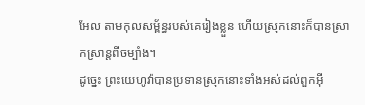អែល តាមកុលសម្ព័ន្ធរបស់គេរៀងខ្លួន ហើយស្រុកនោះក៏បានស្រាកស្រាន្តពីចម្បាំង។
ដូច្នេះ ព្រះយេហូវ៉ាបានប្រទានស្រុកនោះទាំងអស់ដល់ពួកអ៊ី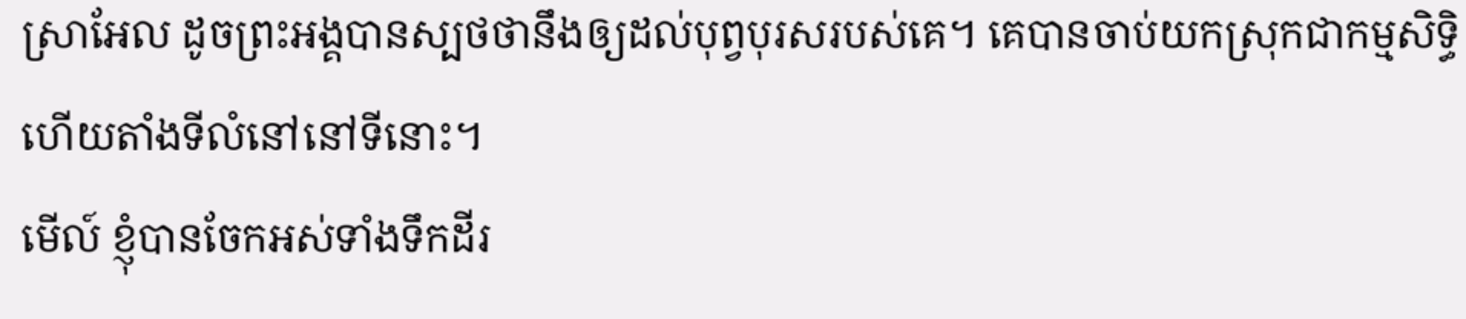ស្រាអែល ដូចព្រះអង្គបានស្បថថានឹងឲ្យដល់បុព្វបុរសរបស់គេ។ គេបានចាប់យកស្រុកជាកម្មសិទ្ធិ ហើយតាំងទីលំនៅនៅទីនោះ។
មើល៍ ខ្ញុំបានចែកអស់ទាំងទឹកដីរ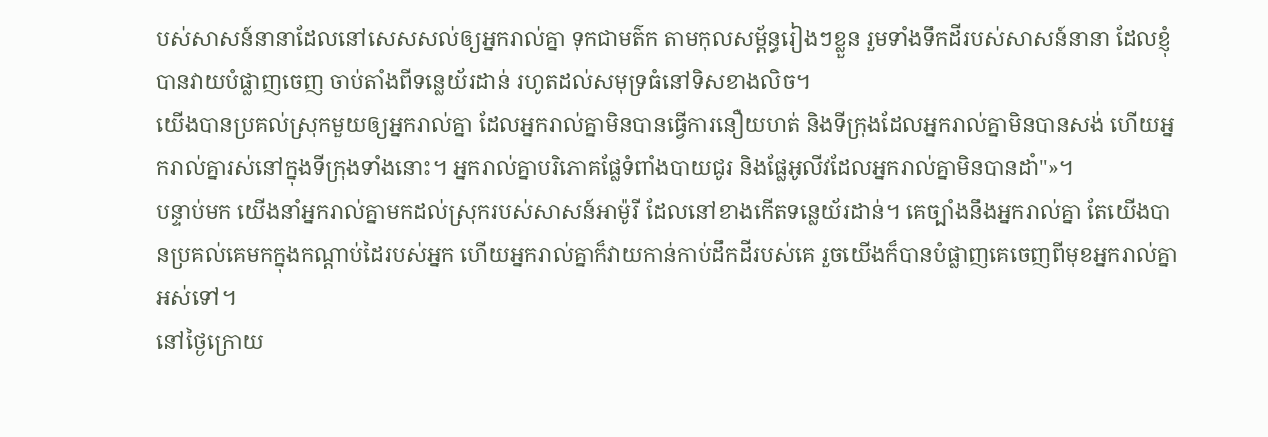បស់សាសន៍នានាដែលនៅសេសសល់ឲ្យអ្នករាល់គ្នា ទុកជាមត៌ក តាមកុលសម្ព័ន្ធរៀងៗខ្លួន រួមទាំងទឹកដីរបស់សាសន៍នានា ដែលខ្ញុំបានវាយបំផ្លាញចេញ ចាប់តាំងពីទន្លេយ័រដាន់ រហូតដល់សមុទ្រធំនៅទិសខាងលិច។
យើងបានប្រគល់ស្រុកមួយឲ្យអ្នករាល់គ្នា ដែលអ្នករាល់គ្នាមិនបានធ្វើការនឿយហត់ និងទីក្រុងដែលអ្នករាល់គ្នាមិនបានសង់ ហើយអ្នករាល់គ្នារស់នៅក្នុងទីក្រុងទាំងនោះ។ អ្នករាល់គ្នាបរិភោគផ្លែទំពាំងបាយជូរ និងផ្លែអូលីវដែលអ្នករាល់គ្នាមិនបានដាំ"»។
បន្ទាប់មក យើងនាំអ្នករាល់គ្នាមកដល់ស្រុករបស់សាសន៍អាម៉ូរី ដែលនៅខាងកើតទន្លេយ័រដាន់។ គេច្បាំងនឹងអ្នករាល់គ្នា តែយើងបានប្រគល់គេមកក្នុងកណ្ដាប់ដៃរបស់អ្នក ហើយអ្នករាល់គ្នាក៏វាយកាន់កាប់ដឹកដីរបស់គេ រួចយើងក៏បានបំផ្លាញគេចេញពីមុខអ្នករាល់គ្នាអស់ទៅ។
នៅថ្ងៃក្រោយ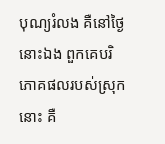បុណ្យរំលង គឺនៅថ្ងៃនោះឯង ពួកគេបរិភោគផលរបស់ស្រុកនោះ គឺ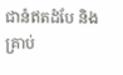ជានំឥតដំបែ និងគ្រាប់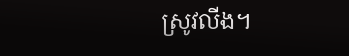ស្រូវលីង។